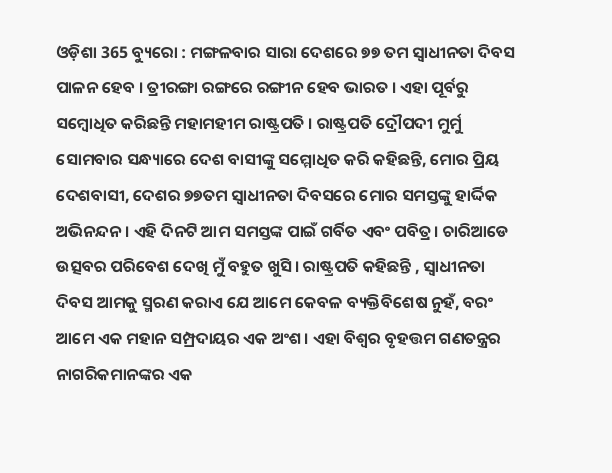ଓଡ଼ିଶା 365 ବ୍ୟୁରୋ : ମଙ୍ଗଳବାର ସାରା ଦେଶରେ ୭୭ ତମ ସ୍ବାଧୀନତା ଦିବସ ପାଳନ ହେବ । ତ୍ରୀରଙ୍ଗା ରଙ୍ଗରେ ରଙ୍ଗୀନ ହେବ ଭାରତ । ଏହା ପୂର୍ବରୁ ସମ୍ବୋଧିତ କରିଛନ୍ତି ମହାମହୀମ ରାଷ୍ଟ୍ରପତି । ରାଷ୍ଟ୍ରପତି ଦ୍ରୌପଦୀ ମୁର୍ମୁ ସୋମବାର ସନ୍ଧ୍ୟାରେ ଦେଶ ବାସୀଙ୍କୁ ସମ୍ମୋଧିତ କରି କହିଛନ୍ତି, ମୋର ପ୍ରିୟ ଦେଶବାସୀ, ଦେଶର ୭୭ତମ ସ୍ବାଧୀନତା ଦିବସରେ ମୋର ସମସ୍ତଙ୍କୁ ହାର୍ଦ୍ଦିକ ଅଭିନନ୍ଦନ। ଏହି ଦିନଟି ଆମ ସମସ୍ତଙ୍କ ପାଇଁ ଗର୍ବିତ ଏବଂ ପବିତ୍ର। ଚାରିଆଡେ ଉତ୍ସବର ପରିବେଶ ଦେଖି ମୁଁ ବହୁତ ଖୁସି। ରାଷ୍ଟ୍ରପତି କହିଛନ୍ତି , ସ୍ବାଧୀନତା ଦିବସ ଆମକୁ ସ୍ମରଣ କରାଏ ଯେ ଆମେ କେବଳ ବ୍ୟକ୍ତିବିଶେଷ ନୁହଁ, ବରଂ ଆମେ ଏକ ମହାନ ସମ୍ପ୍ରଦାୟର ଏକ ଅଂଶ। ଏହା ବିଶ୍ୱର ବୃହତ୍ତମ ଗଣତନ୍ତ୍ରର ନାଗରିକମାନଙ୍କର ଏକ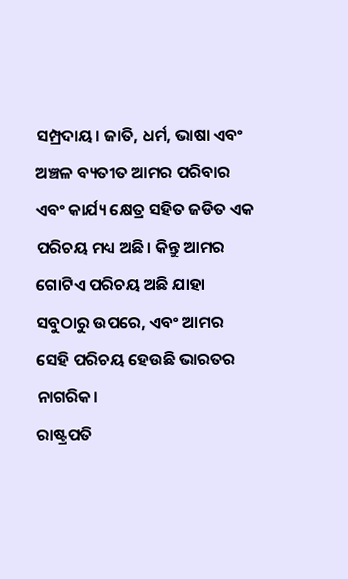ସମ୍ପ୍ରଦାୟ। ଜାତି, ଧର୍ମ, ଭାଷା ଏବଂ ଅଞ୍ଚଳ ବ୍ୟତୀତ ଆମର ପରିବାର ଏବଂ କାର୍ଯ୍ୟ କ୍ଷେତ୍ର ସହିତ ଜଡିତ ଏକ ପରିଚୟ ମଧ୍ୟ ଅଛି। କିନ୍ତୁ ଆମର ଗୋଟିଏ ପରିଚୟ ଅଛି ଯାହା ସବୁଠାରୁ ଉପରେ, ଏବଂ ଆମର ସେହି ପରିଚୟ ହେଉଛି ଭାରତର ନାଗରିକ।
ରାଷ୍ଟ୍ରପତି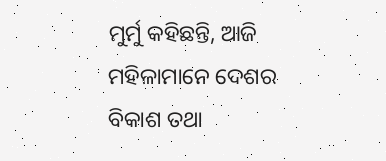ମୁର୍ମୁ କହିଛନ୍ତି, ଆଜି ମହିଳାମାନେ ଦେଶର ବିକାଶ ତଥା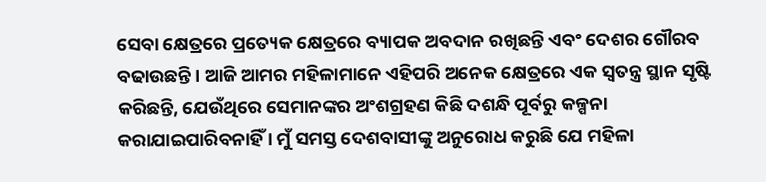ସେବା କ୍ଷେତ୍ରରେ ପ୍ରତ୍ୟେକ କ୍ଷେତ୍ରରେ ବ୍ୟାପକ ଅବଦାନ ରଖିଛନ୍ତି ଏବଂ ଦେଶର ଗୌରବ ବଢାଉଛନ୍ତି। ଆଜି ଆମର ମହିଳାମାନେ ଏହିପରି ଅନେକ କ୍ଷେତ୍ରରେ ଏକ ସ୍ବତନ୍ତ୍ର ସ୍ଥାନ ସୃଷ୍ଟି କରିଛନ୍ତି, ଯେଉଁଥିରେ ସେମାନଙ୍କର ଅଂଶଗ୍ରହଣ କିଛି ଦଶନ୍ଧି ପୂର୍ବରୁ କଳ୍ପନା କରାଯାଇପାରିବନାହିଁ । ମୁଁ ସମସ୍ତ ଦେଶବାସୀଙ୍କୁ ଅନୁରୋଧ କରୁଛି ଯେ ମହିଳା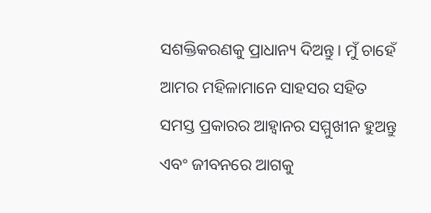ସଶକ୍ତିକରଣକୁ ପ୍ରାଧାନ୍ୟ ଦିଅନ୍ତୁ। ମୁଁ ଚାହେଁ ଆମର ମହିଳାମାନେ ସାହସର ସହିତ ସମସ୍ତ ପ୍ରକାରର ଆହ୍ବାନର ସମ୍ମୁଖୀନ ହୁଅନ୍ତୁ ଏବଂ ଜୀବନରେ ଆଗକୁ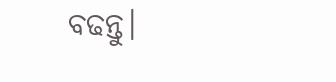ବଢନ୍ତୁ।